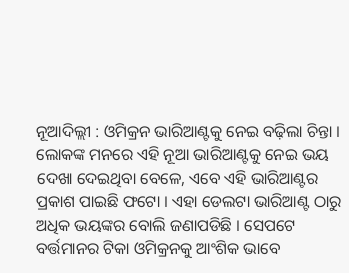ନୂଆଦିଲ୍ଲୀ : ଓମିକ୍ରନ ଭାରିଆଣ୍ଟକୁ ନେଇ ବଢ଼ିଲା ଚିନ୍ତା । ଲୋକଙ୍କ ମନରେ ଏହି ନୂଆ ଭାରିଆଣ୍ଟକୁ ନେଇ ଭୟ ଦେଖା ଦେଇଥିବା ବେଳେ, ଏବେ ଏହି ଭାରିଆଣ୍ଟର ପ୍ରକାଶ ପାଇଛି ଫଟୋ । ଏହା ଡେଲଟା ଭାରିଆଣ୍ଟ ଠାରୁ ଅଧିକ ଭୟଙ୍କର ବୋଲି ଜଣାପଡିଛି । ସେପଟେ ବର୍ତ୍ତମାନର ଟିକା ଓମିକ୍ରନକୁ ଆଂଶିକ ଭାବେ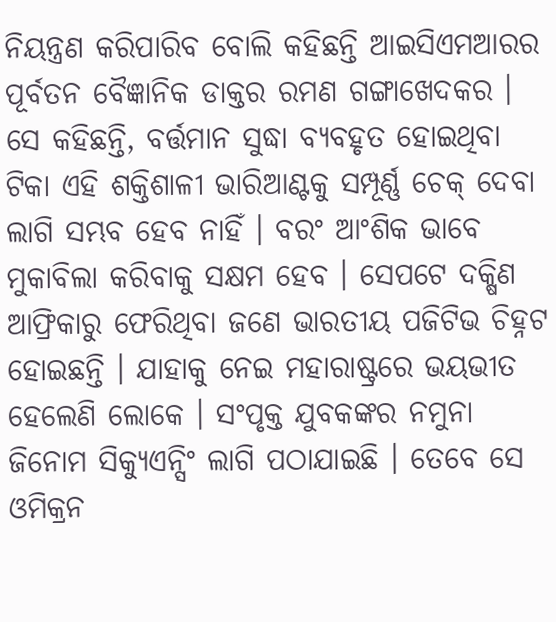ନିୟନ୍ତ୍ରଣ କରିପାରିବ ବୋଲି କହିଛନ୍ତି ଆଇସିଏମଆରର ପୂର୍ବତନ ବୈଜ୍ଞାନିକ ଡାକ୍ତର ରମଣ ଗଙ୍ଗାଖେଦକର ।
ସେ କହିଛନ୍ତି, ବର୍ତ୍ତମାନ ସୁଦ୍ଧା ବ୍ୟବହୃତ ହୋଇଥିବା ଟିକା ଏହି ଶକ୍ତିଶାଳୀ ଭାରିଆଣ୍ଟକୁ ସମ୍ପୂର୍ଣ୍ଣ ଚେକ୍ ଦେବା ଲାଗି ସମ୍ଭବ ହେବ ନାହିଁ । ବରଂ ଆଂଶିକ ଭାବେ ମୁକାବିଲା କରିବାକୁ ସକ୍ଷମ ହେବ । ସେପଟେ ଦକ୍ଷିଣ ଆଫ୍ରିକାରୁ ଫେରିଥିବା ଜଣେ ଭାରତୀୟ ପଜିଟିଭ ଚିହ୍ନଟ ହୋଇଛନ୍ତି । ଯାହାକୁ ନେଇ ମହାରାଷ୍ଟ୍ରରେ ଭୟଭୀତ ହେଲେଣି ଲୋକେ । ସଂପୃକ୍ତ ଯୁବକଙ୍କର ନମୁନା ଜିନୋମ ସିକ୍ୟୁଏନ୍ସିଂ ଲାଗି ପଠାଯାଇଛି । ତେବେ ସେ ଓମିକ୍ରନ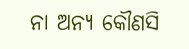ନା ଅନ୍ୟ କୌଣସି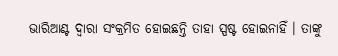ଭାରିଆଣ୍ଟ ଦ୍ବାରା ସଂକ୍ରମିତ ହୋଇଛନ୍ତି ତାହା ସ୍ପଷ୍ଟ ହୋଇନାହିଁ । ତାଙ୍କୁ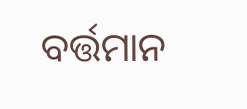ବର୍ତ୍ତମାନ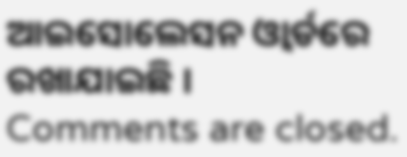ଆଇସୋଲେସନ ଓ୍ବାର୍ଡରେ ରଖାଯାଇଛି ।
Comments are closed.